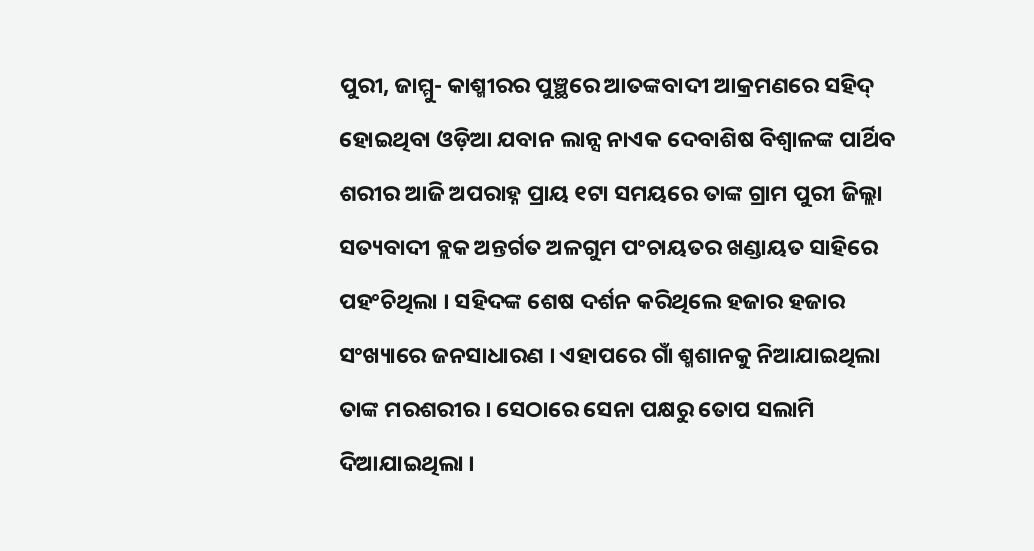ପୁରୀ, ଜାମ୍ମୁ- କାଶ୍ମୀରର ପୁଞ୍ଛରେ ଆତଙ୍କବାଦୀ ଆକ୍ରମଣରେ ସହିଦ୍ ହୋଇଥିବା ଓଡ଼ିଆ ଯବାନ ଲାନ୍ସ ନାଏକ ଦେବାଶିଷ ବିଶ୍ଵାଳଙ୍କ ପାର୍ଥିବ ଶରୀର ଆଜି ଅପରାହ୍ନ ପ୍ରାୟ ୧ଟା ସମୟରେ ତାଙ୍କ ଗ୍ରାମ ପୁରୀ ଜିଲ୍ଲା ସତ୍ୟବାଦୀ ବ୍ଲକ ଅନ୍ତର୍ଗତ ଅଳଗୁମ ପଂଚାୟତର ଖଣ୍ଡାୟତ ସାହିରେ ପହଂଚିଥିଲା । ସହିଦଙ୍କ ଶେଷ ଦର୍ଶନ କରିଥିଲେ ହଜାର ହଜାର ସଂଖ୍ୟାରେ ଜନସାଧାରଣ । ଏହାପରେ ଗାଁ ଶ୍ମଶାନକୁ ନିଆଯାଇଥିଲା ତାଙ୍କ ମରଶରୀର । ସେଠାରେ ସେନା ପକ୍ଷରୁ ତୋପ ସଲାମି ଦିଆଯାଇଥିଲା ।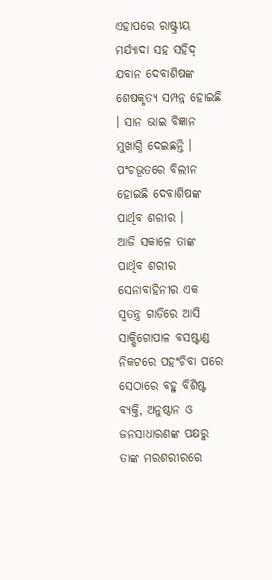ଏହାପରେ ରାଷ୍ଟ୍ରୀୟ ମର୍ଯ୍ୟାଦା ସହ ସହିଦ୍ ଯବାନ ଦେବାଶିଷଙ୍କ ଶେଷକୃତ୍ୟ ସମ୍ପନ୍ନ ହୋଇଛି । ସାନ ଭାଇ ବିଜ୍ଞାନ ମୁଖାଗ୍ନି ଦେଇଛନ୍ତି । ପଂଚଭୂତରେ ବିଲୀନ ହୋଇଛି ଦେବାଶିଷଙ୍କ ପାର୍ଥିବ ଶରୀର ।
ଆଜି ସକାଳେ ତାଙ୍କ ପାର୍ଥିବ ଶରୀର ସେନାବାହିନୀର ଏକ ସ୍ଵତନ୍ତ୍ର ଗାଡିରେ ଆସି ସାକ୍ଷିଗୋପାଳ ବସଷ୍ଟାଣ୍ଡ ନିକଟରେ ପହଂଚିବା ପରେ ସେଠାରେ ବହୁ ବିଶିଷ୍ଟ ବ୍ୟକ୍ତି, ଅନୁଷ୍ଠାନ ଓ ଜନସାଧାରଣଙ୍କ ପକ୍ଷରୁ ତାଙ୍କ ମରଶରୀରରେ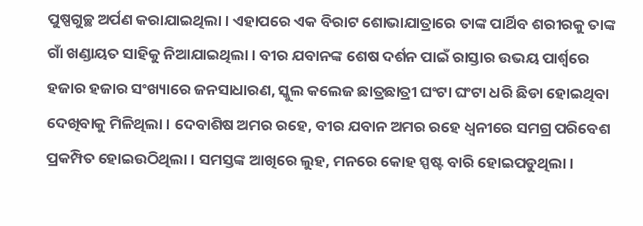ପୁଷ୍ପଗୁଚ୍ଛ ଅର୍ପଣ କରାଯାଇଥିଲା । ଏହାପରେ ଏକ ବିରାଟ ଶୋଭାଯାତ୍ରାରେ ତାଙ୍କ ପାର୍ଥିବ ଶରୀରକୁ ତାଙ୍କ ଗାଁ ଖଣ୍ଡାୟତ ସାହିକୁ ନିଆଯାଇଥିଲା । ବୀର ଯବାନଙ୍କ ଶେଷ ଦର୍ଶନ ପାଇଁ ରାସ୍ତାର ଉଭୟ ପାର୍ଶ୍ଵରେ ହଜାର ହଜାର ସଂଖ୍ୟାରେ ଜନସାଧାରଣ, ସ୍କୁଲ କଲେଜ ଛାତ୍ରଛାତ୍ରୀ ଘଂଟା ଘଂଟା ଧରି ଛିଡା ହୋଇଥିବା ଦେଖିବାକୁ ମିଳିଥିଲା । ଦେବାଶିଷ ଅମର ରହେ, ବୀର ଯବାନ ଅମର ରହେ ଧ୍ଵନୀରେ ସମଗ୍ର ପରିବେଶ ପ୍ରକମ୍ପିତ ହୋଇଉଠିଥିଲା । ସମସ୍ତଙ୍କ ଆଖିରେ ଲୁହ, ମନରେ କୋହ ସ୍ପଷ୍ଟ ବାରି ହୋଇପଡୁଥିଲା ।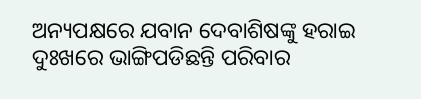ଅନ୍ୟପକ୍ଷରେ ଯବାନ ଦେବାଶିଷଙ୍କୁ ହରାଇ ଦୁଃଖରେ ଭାଙ୍ଗିପଡିଛନ୍ତି ପରିବାର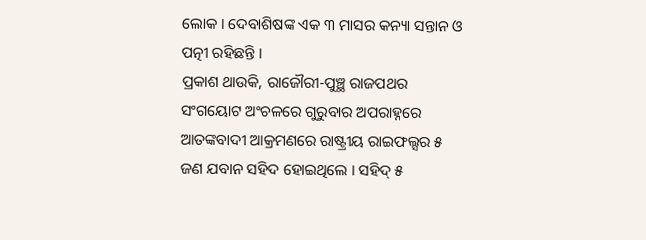ଲୋକ । ଦେବାଶିଷଙ୍କ ଏକ ୩ ମାସର କନ୍ୟା ସନ୍ତାନ ଓ ପତ୍ନୀ ରହିଛନ୍ତି ।
ପ୍ରକାଶ ଥାଉକି, ରାଜୌରୀ-ପୁଞ୍ଛ ରାଜପଥର ସଂଗୟୋଟ ଅଂଚଳରେ ଗୁରୁବାର ଅପରାହ୍ନରେ ଆତଙ୍କବାଦୀ ଆକ୍ରମଣରେ ରାଷ୍ଟ୍ରୀୟ ରାଇଫଲ୍ସର ୫ ଜଣ ଯବାନ ସହିଦ ହୋଇଥିଲେ । ସହିଦ୍ ୫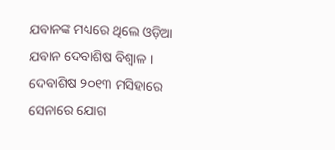ଯବାନଙ୍କ ମଧ୍ୟରେ ଥିଲେ ଓଡ଼ିଆ ଯବାନ ଦେବାଶିଷ ବିଶ୍ଵାଳ । ଦେବାଶିଷ ୨୦୧୩ ମସିହାରେ ସେନାରେ ଯୋଗ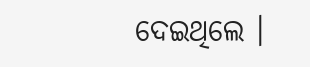ଦେଇଥିଲେ ।